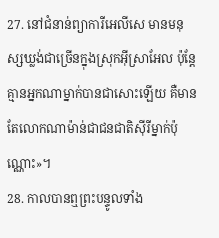27. នៅជំនាន់ព្យាការីអេលីសេ មានមនុស្សឃ្លង់ជាច្រើនក្នុងស្រុកអ៊ីស្រាអែល ប៉ុន្តែ គ្មានអ្នកណាម្នាក់បានជាសោះឡើយ គឺមានតែលោកណាម៉ាន់ជាជនជាតិស៊ីរីម្នាក់ប៉ុណ្ណោះ»។
28. កាលបានឮព្រះបន្ទូលទាំង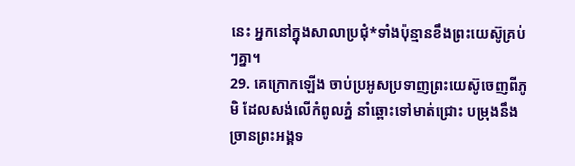នេះ អ្នកនៅក្នុងសាលាប្រជុំ*ទាំងប៉ុន្មានខឹងព្រះយេស៊ូគ្រប់ៗគ្នា។
29. គេក្រោកឡើង ចាប់ប្រអូសប្រទាញព្រះយេស៊ូចេញពីភូមិ ដែលសង់លើកំពូលភ្នំ នាំឆ្ពោះទៅមាត់ជ្រោះ បម្រុងនឹងច្រានព្រះអង្គទ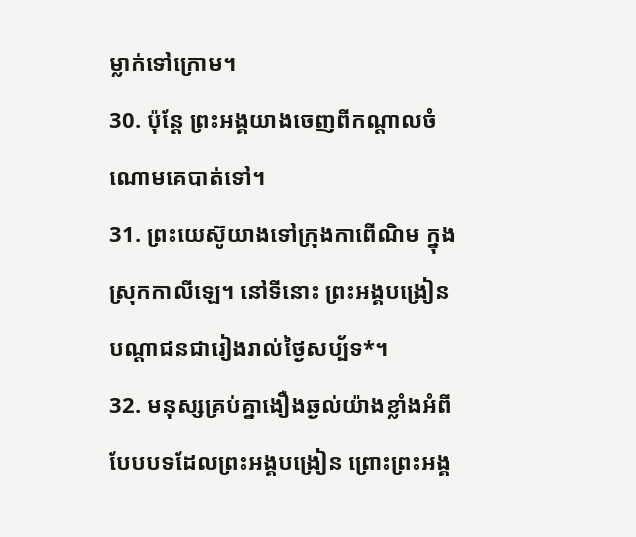ម្លាក់ទៅក្រោម។
30. ប៉ុន្តែ ព្រះអង្គយាងចេញពីកណ្ដាលចំណោមគេបាត់ទៅ។
31. ព្រះយេស៊ូយាងទៅក្រុងកាពើណិម ក្នុងស្រុកកាលីឡេ។ នៅទីនោះ ព្រះអង្គបង្រៀនបណ្ដាជនជារៀងរាល់ថ្ងៃសប្ប័ទ*។
32. មនុស្សគ្រប់គ្នាងឿងឆ្ងល់យ៉ាងខ្លាំងអំពីបែបបទដែលព្រះអង្គបង្រៀន ព្រោះព្រះអង្គ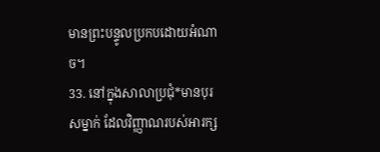មានព្រះបន្ទូលប្រកបដោយអំណាច។
33. នៅក្នុងសាលាប្រជុំ*មានបុរសម្នាក់ ដែលវិញ្ញាណរបស់អារក្ស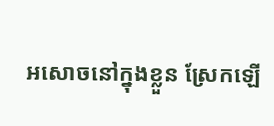អសោចនៅក្នុងខ្លួន ស្រែកឡើ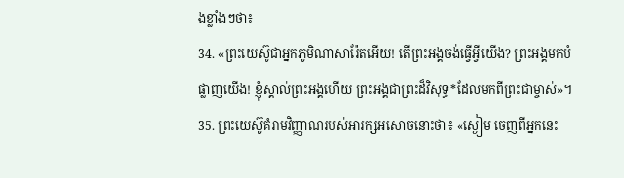ងខ្លាំងៗថា៖
34. «ព្រះយេស៊ូជាអ្នកភូមិណាសារ៉ែតអើយ! តើព្រះអង្គចង់ធ្វើអ្វីយើង? ព្រះអង្គមកបំផ្លាញយើង! ខ្ញុំស្គាល់ព្រះអង្គហើយ ព្រះអង្គជាព្រះដ៏វិសុទ្ធ*ដែលមកពីព្រះជាម្ចាស់»។
35. ព្រះយេស៊ូគំរាមវិញ្ញាណរបស់អារក្សអសោចនោះថា៖ «ស្ងៀម ចេញពីអ្នកនេះ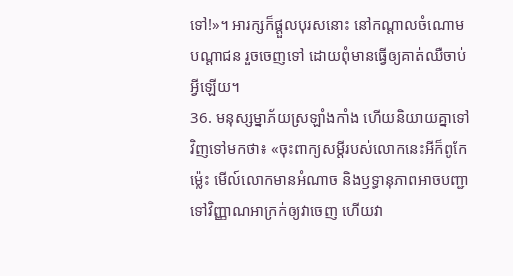ទៅ!»។ អារក្សក៏ផ្ដួលបុរសនោះ នៅកណ្ដាលចំណោមបណ្ដាជន រួចចេញទៅ ដោយពុំមានធ្វើឲ្យគាត់ឈឺចាប់អ្វីឡើយ។
36. មនុស្សម្នាភ័យស្រឡាំងកាំង ហើយនិយាយគ្នាទៅវិញទៅមកថា៖ «ចុះពាក្យសម្ដីរបស់លោកនេះអីក៏ពូកែម៉្លេះ មើល៍លោកមានអំណាច និងឫទ្ធានុភាពអាចបញ្ជាទៅវិញ្ញាណអាក្រក់ឲ្យវាចេញ ហើយវា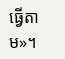ធ្វើតាម»។